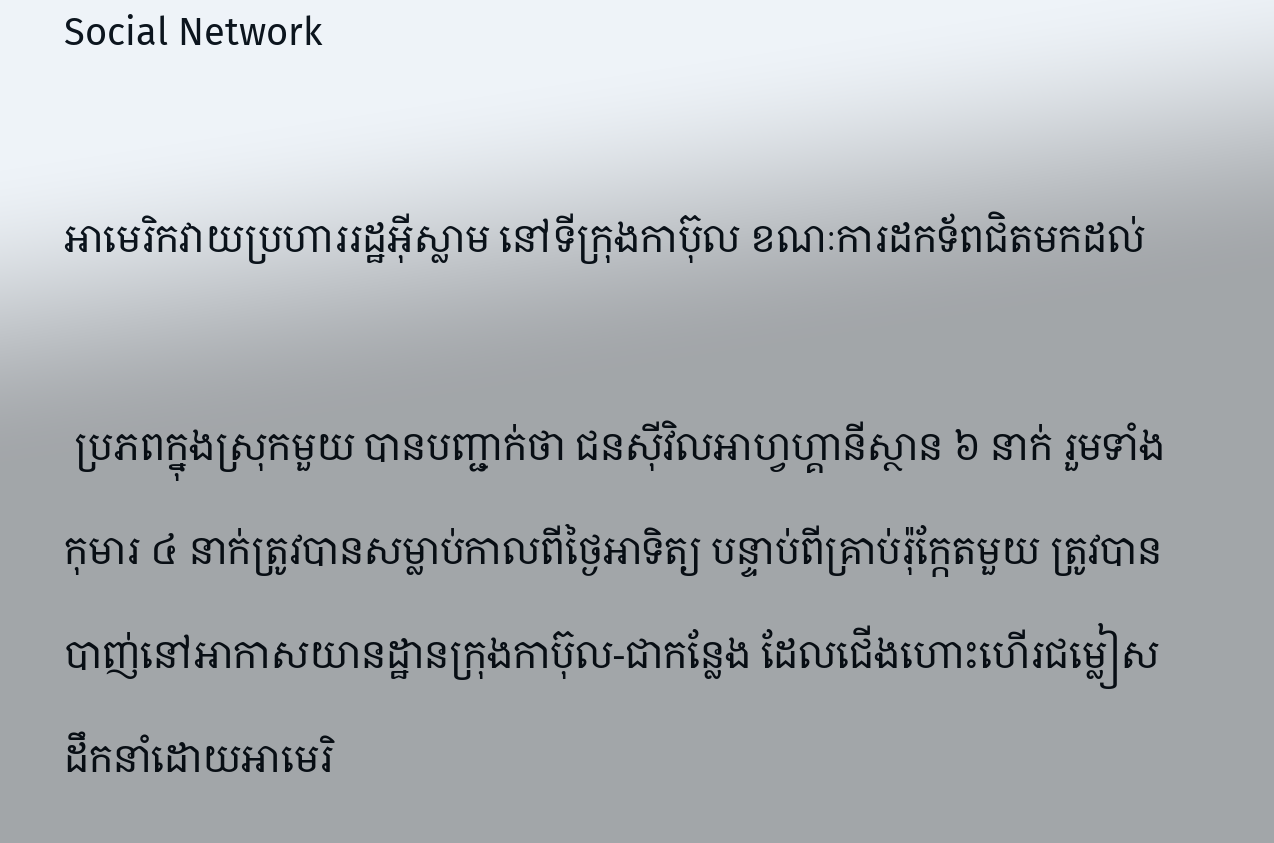Social Network

អាមេរិកវាយប្រហាររដ្ឋអ៊ីស្លាម នៅទីក្រុងកាប៊ុល ខណៈការដកទ័ពជិតមកដល់

 ប្រភពក្នុងស្រុកមួយ បានបញ្ជាក់ថា ជនស៊ីវិលអាហ្វហ្គានីស្ថាន ៦ នាក់ រួមទាំងកុមារ ៤ នាក់ត្រូវបានសម្លាប់កាលពីថ្ងៃអាទិត្យ បន្ទាប់ពីគ្រាប់រ៉ុក្កែតមួយ ត្រូវបានបាញ់នៅអាកាសយានដ្ឋានក្រុងកាប៊ុល-ជាកន្លែង ដែលជើងហោះហើរជម្លៀស ដឹកនាំដោយអាមេរិ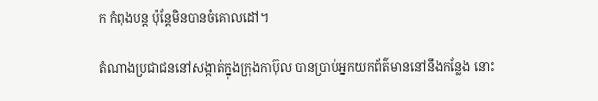ក កំពុងបន្ត ប៉ុន្តែមិនបានចំគោលដៅ។

តំណាងប្រជាជននៅសង្កាត់ក្នុងក្រុងកាប៊ុល បានប្រាប់អ្នកយកព័ត៌មាននៅនឹងកន្លែង នោះ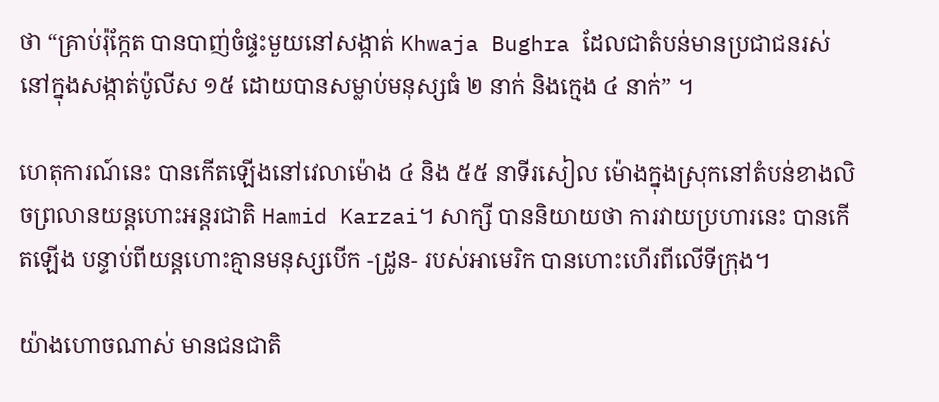ថា “គ្រាប់រ៉ុក្កែត បានបាញ់ចំផ្ទះមួយនៅសង្កាត់ Khwaja Bughra ដែលជាតំបន់មានប្រជាជនរស់នៅក្នុងសង្កាត់ប៉ូលីស ១៥ ដោយបានសម្លាប់មនុស្សធំ ២ នាក់ និងក្មេង ៤ នាក់” ។

ហេតុការណ៍នេះ បានកើតឡើងនៅវេលាម៉ោង ៤ និង ៥៥ នាទីរសៀល ម៉ោងក្នុងស្រុកនៅតំបន់ខាងលិចព្រលានយន្តហោះអន្តរជាតិ Hamid Karzai។ សាក្សី បាននិយាយថា ការវាយប្រហារនេះ បានកើតឡើង បន្ទាប់ពីយន្តហោះគ្មានមនុស្សបើក -ដ្រូន- របស់អាមេរិក បានហោះហើរពីលើទីក្រុង។

យ៉ាងហោចណាស់ មានជនជាតិ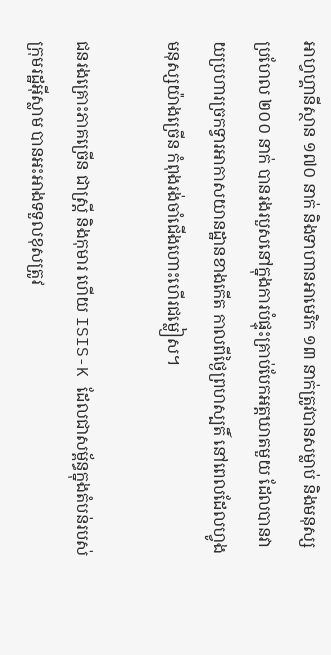អាហ្វហ្គានីស្ថាន ១៧០ នាក់ និងទាហានអាមេរិក ១៣ នាក់ត្រូវបានសម្លាប់ និងមនុស្សប្រហែល ២០០ នាក់ បានរងរបួសនៅក្នុងការបំផ្ទុះគ្រាប់បែកអត្តឃាតមួយ ដែលបានវាយប្រហារច្រកទ្វារអាកាសយានដ្ឋានខាងកើត កាលពីថ្ងៃព្រហស្បតិ៍ នៅពេលដែលហ្វូងមនុស្សយ៉ាងច្រើន កំពុងរង់ចាំជើងហោះហើរជម្លៀស។

ជនរងគ្រោះភាគច្រើន ជាស្ត្រី និងកុមារ ហើយ ISIS-K ដែលជាសម្ព័ន្ធក្នុងតំបន់របស់ក្រុមរដ្ឋអ៊ីស្លាម បានអះអាងទទួលខុសត្រូវ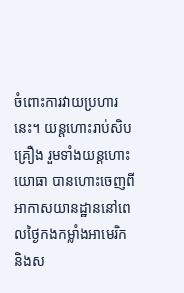ចំពោះការវាយប្រហារនេះ។ យន្តហោះរាប់សិបគ្រឿង រួមទាំងយន្តហោះយោធា បានហោះចេញពីអាកាសយានដ្ឋាននៅពេលថ្ងៃកងកម្លាំងអាមេរិក និងស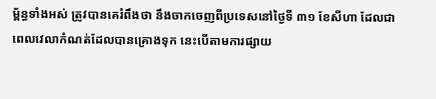ម្ព័ន្ធទាំងអស់ ត្រូវបានគេរំពឹងថា នឹងចាកចេញពីប្រទេសនៅថ្ងៃទី ៣១ ខែសីហា ដែលជាពេលវេលាកំណត់ដែលបានគ្រោងទុក នេះបើតាមការផ្សាយ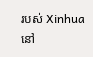របស់ Xinhua នៅ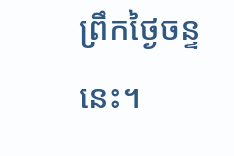ព្រឹកថ្ងៃចន្ទនេះ។